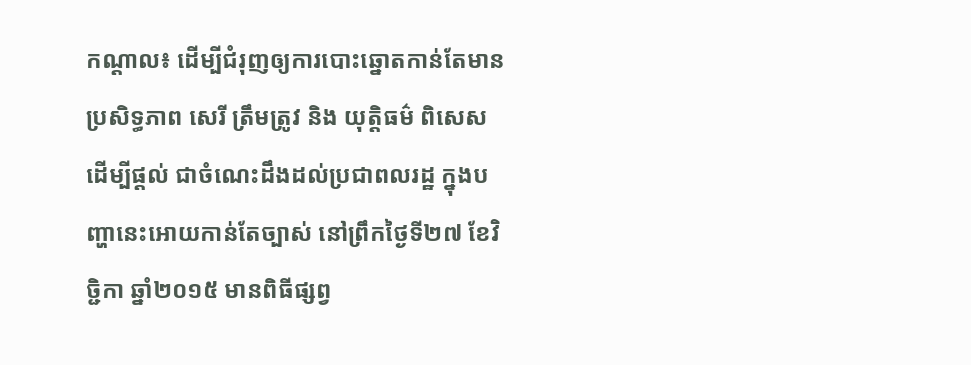កណ្ដាល៖ ដើម្បីជំរុញឲ្យការបោះឆ្នោតកាន់តែមានប្រសិទ្ធភាព សេរី ត្រឹមត្រូវ និង យុត្តិធម៌ ពិសេសដើម្បីផ្តល់ ជាចំណេះដឹងដល់ប្រជាពលរដ្ឋ ក្នុងបញ្ហានេះអោយកាន់តែច្បាស់ នៅព្រឹកថ្ងៃទី២៧ ខែវិច្ជិកា ឆ្នាំ២០១៥ មានពិធីផ្សព្វ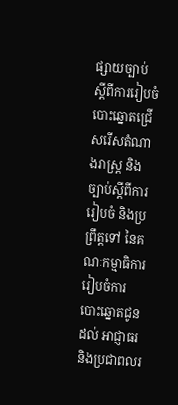ផ្សាយច្បាប់ ស្តីពីការរៀបចំបោះឆ្នោតជ្រើសរើសតំណាងរាស្ត្រ និង ច្បាប់ស្តីពីការរៀបចំ និងប្រព្រឹត្តទៅ នៃគណៈកម្មាធិការរៀបចំការបោះឆ្នោតជូនដល់ អាជ្ញាធរ និងប្រជាពលរ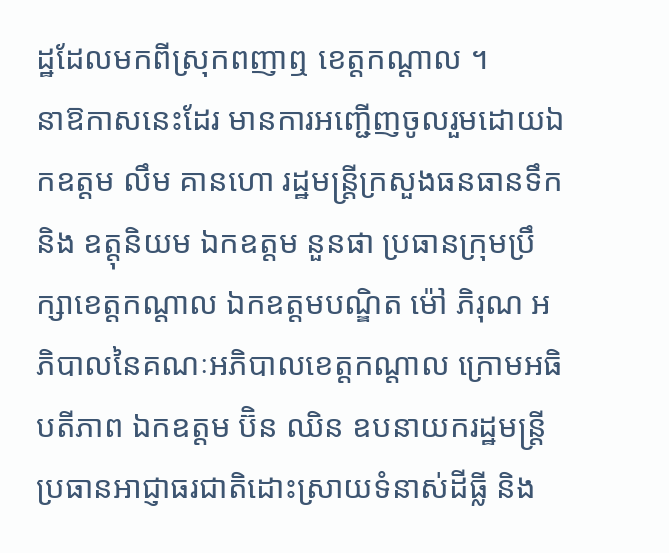ដ្ឋដែលមកពីស្រុកពញាឮ ខេត្តកណ្ដាល ។
នាឱកាសនេះដែរ មានការអញ្ជើញចូលរួមដោយឯកឧត្តម លឹម គានហោ រដ្ឋមន្ត្រីក្រសួងធនធានទឹក និង ឧត្តុនិយម ឯកឧត្តម នួនផា ប្រធានក្រុមប្រឹក្សាខេត្តកណ្តាល ឯកឧត្តមបណ្ឌិត ម៉ៅ ភិរុណ អភិបាលនៃគណៈអភិបាលខេត្តកណ្តាល ក្រោមអធិបតីភាព ឯកឧត្តម ប៊ិន ឈិន ឧបនាយករដ្ឋមន្ត្រី ប្រធានអាជ្ញាធរជាតិដោះស្រាយទំនាស់ដីធ្លី និង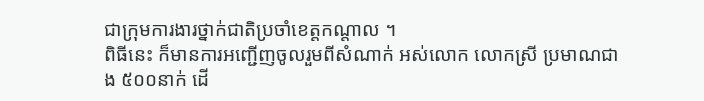ជាក្រុមការងារថ្នាក់ជាតិប្រចាំខេត្តកណ្តាល ។
ពិធីនេះ ក៏មានការអញ្ជើញចូលរួមពីសំណាក់ អស់លោក លោកស្រី ប្រមាណជាង ៥០០នាក់ ដើ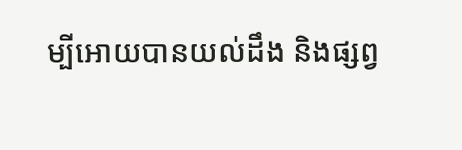ម្បីអោយបានយល់ដឹង និងផ្សព្វ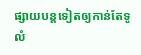ផ្សាយបន្តទៀតឲ្យកាន់តែទូលំ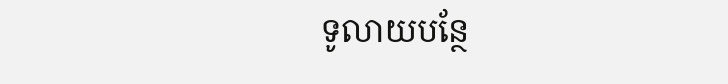ទូលាយបន្ថែ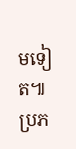មទៀត៕
ប្រភ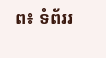ព៖ ទំព័ររ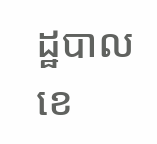ដ្ឋបាលខេ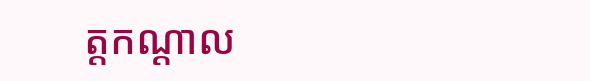ត្តកណ្ដាល